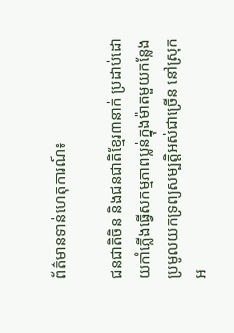ព័ត៌មានទាន់ហេតុការណ៍៖

ជនជាតិចិន និងជនជាតិខ្មែរ៣នាក់ ប្រដាប់ដោយកាំភ្លើងធ្វើសកម្មភាពប្លន់ក្នុងម៉ាតមួយកន្លែង ប្រមូលយកទ្រព្យសម្បត្ដិអស់ជាច្រើន នៅស្រុកអ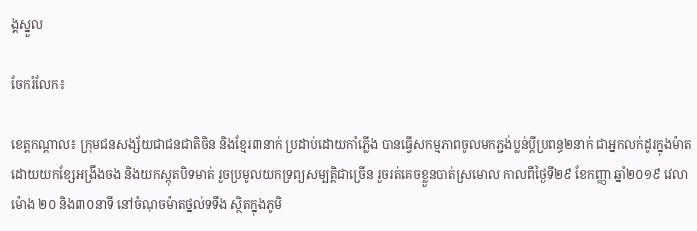ង្គស្នួល

ចែករំលែក៖

ខេត្តកណ្ដាល៖ ក្រុមជនសង្ស័យជាជនជាតិចិន និងខ្មែរ៣នាក់ ប្រដាប់ដោយកាំភ្លើង បានធ្វើសកម្មភាពចូលមកភ្ជង់ប្លន់ប្ដីប្រពន្ធ២នាក់ ជាអ្នកលក់ដូរក្នុងម៉ាត ដោយយកខ្សែអង្រឹងចង និងយកស្កុតបិទមាត់ រួចប្រមូលយកទ្រព្យសម្បត្តិជាច្រើន រួចរត់គេចខ្លួនបាត់ស្រមោល កាលពីថ្ងៃទី២៩ ខែកញ្ញា ឆ្នាំ២០១៩ វេលាម៉ោង ២០ និង៣០នាទី នៅចំណុចម៉ាតថ្នល់ទទឹង ស្ថិតក្នុងភូមិ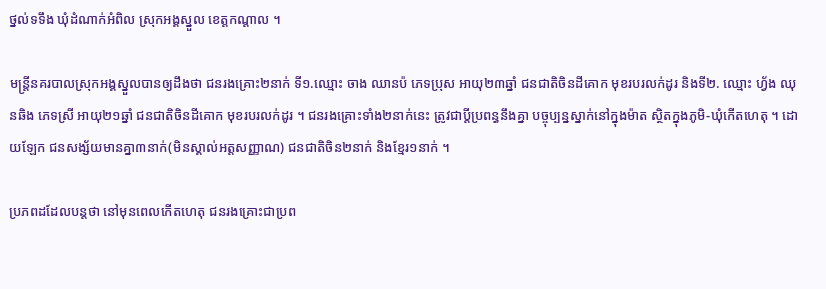ថ្នល់ទទឹង ឃុំដំណាក់អំពិល ស្រុកអង្គស្នួល ខេត្តកណ្តាល ។

មន្រ្ដីនគរបាលស្រុកអង្គស្នួលបានឲ្យដឹងថា ជនរងគ្រោះ២នាក់ ទី១.ឈ្មោះ ចាង ឈានប៉ ភេទប្រុស អាយុ២៣ឆ្នាំ ជនជាតិចិនដីគោក មុខរបរលក់ដូរ និងទី២. ឈ្មោះ ហ្វ័ង ឈុនឆិង ភេទស្រី អាយុ២១ឆ្នាំ ជនជាតិចិនដីគោក មុខរបរលក់ដូរ ។ ជនរងគ្រោះទាំង២នាក់នេះ ត្រូវជាប្ដីប្រពន្ធនឹងគ្នា បច្ចុប្បន្នស្នាក់នៅក្នុងម៉ាត ស្ថិតក្នុងភូមិ-ឃុំកើតហេតុ ។ ដោយឡែក ជនសង្ស័យមានគ្នា៣នាក់(មិនស្គាល់អត្តសញ្ញាណ) ជនជាតិចិន២នាក់ និងខ្មែរ១នាក់ ។

ប្រភពដដែលបន្ដថា នៅមុនពេលកើតហេតុ ជនរងគ្រោះជាប្រព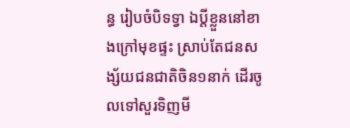ន្ធ រៀបចំបិទទ្វា ឯប្តីខ្លួននៅខាងក្រៅមុខផ្ទះ ស្រាប់តែជនសង្ស័យជនជាតិចិន១នាក់ ដើរចូលទៅសួរទិញមី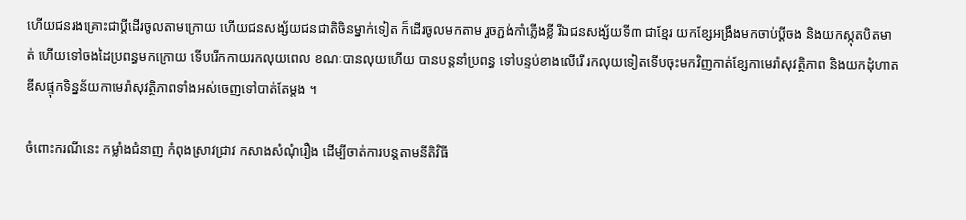ហើយជនរងគ្រោះជាប្តីដើរចូលតាមក្រោយ ហើយជនសង្ស័យជនជាតិចិនម្នាក់ទៀត ក៏ដើរចូលមកតាម រួចភ្ជង់កាំភ្លើងខ្លី រីឯជនសង្ស័យទី៣ ជាខ្មែរ យកខ្សែអង្រឹងមកចាប់ប្តីចង និងយកស្កុតបិតមាត់ ហើយទៅចងដៃប្រពន្ធមកក្រោយ ទើបរើកកាយរកលុយពេល ខណៈបានលុយហើយ បានបន្តនាំប្រពន្ធ ទៅបន្ទប់ខាងលើរើ រកលុយទៀតទើបចុះមកវិញកាត់ខ្សែកាមេរ៉ាសុវត្ថិភាព និងយកដុំហាតឌីសផ្ទុកទិន្នន័យកាមេរ៉ាសុវត្ថិភាពទាំងអស់ចេញទៅបាត់តែម្តង ។

ចំពោះករណីនេះ កម្លាំងជំនាញ កំពុងស្រាវជ្រាវ កសាងសំណុំរឿង ដើម្បីចាត់ការបន្តតាមនីតិវិធី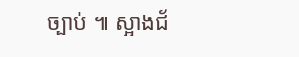ច្បាប់ ៕ ស្អាងជ័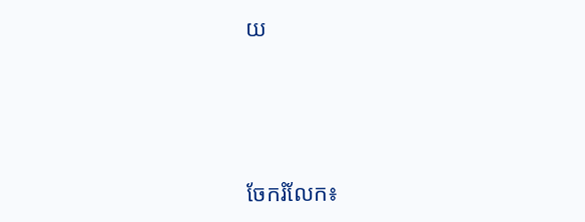យ




ចែករំលែក៖